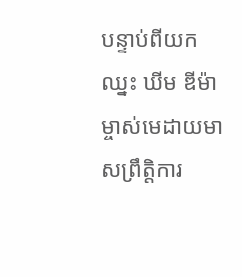បន្ទាប់ពីយកឈ្នះ ឃីម ឌីម៉ា ម្ចាស់មេដាយមាសព្រឹត្តិការ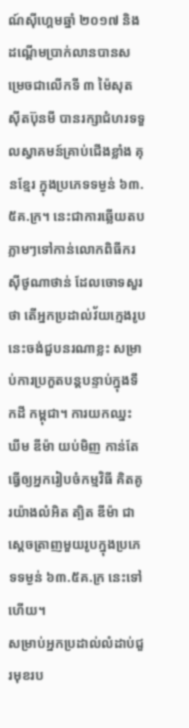ណ៍ស៊ីហ្គេមឆ្នាំ ២០១៧ និងដណ្ដើមប្រាក់លានបានសម្រេចជាលើកទី ៣ ម៉ៃសុត ស៊ីតប៊ុនមី បានរក្សាជំហរទទួលស្វាគមន៍គ្រាប់ជើងខ្លាំង គុនខ្មែរ ក្នុងប្រភេទទម្ងន់ ៦៣.៥គ.ក្រ។ នេះជាការឆ្លើយតបភ្លាមៗទៅកាន់លោកពិធីករ ស៊ីថូណាថាន់ ដែលចោទសួរថា តើអ្នកប្រដាល់វ័យក្មេងរូបនេះចង់ជួបនរណាខ្លះ សម្រាប់ការប្រកួតបន្តបន្ទាប់ក្នុងទឹកដី កម្ពុជា។ ការយកឈ្នះ ឃីម ឌីម៉ា យប់មិញ កាន់តែធ្វើឲ្យអ្នករៀបចំកម្មវិធី គិតគូរយ៉ាងលំអិត ត្បិត ឌីម៉ា ជាស្ដេចត្រាញមួយរូបក្នុងប្រភេទទម្ងន់ ៦៣.៥គ.ក្រ នេះទៅហើយ។
សម្រាប់អ្នកប្រដាល់លំដាប់ជួរមុខរប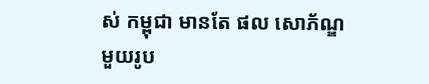ស់ កម្ពុជា មានតែ ផល សោភ័ណ្ឌ មួយរូប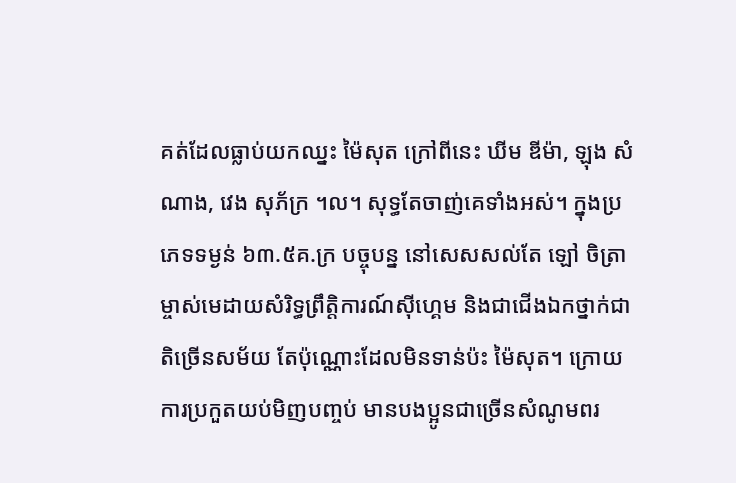គត់ដែលធ្លាប់យកឈ្នះ ម៉ៃសុត ក្រៅពីនេះ ឃីម ឌីម៉ា, ឡុង សំណាង, វេង សុភ័ក្រ ។ល។ សុទ្ធតែចាញ់គេទាំងអស់។ ក្នុងប្រភេទទម្ងន់ ៦៣.៥គ.ក្រ បច្ចុបន្ន នៅសេសសល់តែ ឡៅ ចិត្រា ម្ចាស់មេដាយសំរិទ្ធព្រឹត្តិការណ៍ស៊ីហ្គេម និងជាជើងឯកថ្នាក់ជាតិច្រើនសម័យ តែប៉ុណ្ណោះដែលមិនទាន់ប៉ះ ម៉ៃសុត។ ក្រោយការប្រកួតយប់មិញបញ្ចប់ មានបងប្អូនជាច្រើនសំណូមពរ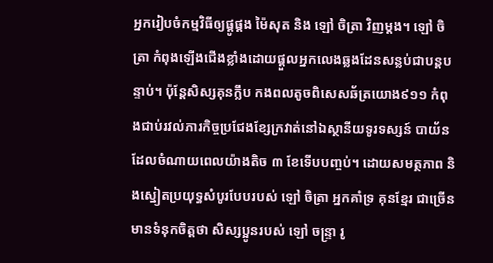អ្នករៀបចំកម្មវិធីឲ្យផ្គូផ្គង ម៉ៃសុត និង ឡៅ ចិត្រា វិញម្ដង។ ឡៅ ចិត្រា កំពុងឡើងជើងខ្លាំងដោយផ្ដួលអ្នកលេងឆ្លងដែនសន្លប់ជាបន្តបន្ទាប់។ ប៉ុន្តែសិស្សគុនក្លឹប កងពលតូចពិសេសឆ័ត្រយោង៩១១ កំពុងជាប់រវល់ភារកិច្ចប្រជែងខ្សែក្រវាត់នៅឯស្ថានីយទូរទស្សន៍ បាយ័ន ដែលចំណាយពេលយ៉ាងតិច ៣ ខែទើបបញ្ចប់។ ដោយសមត្ថភាព និងស្នៀតប្រយុទ្ធសំបូរបែបរបស់ ឡៅ ចិត្រា អ្នកគាំទ្រ គុនខ្មែរ ជាច្រើនមានទំនុកចិត្តថា សិស្សប្អូនរបស់ ឡៅ ចន្ទ្រា រូ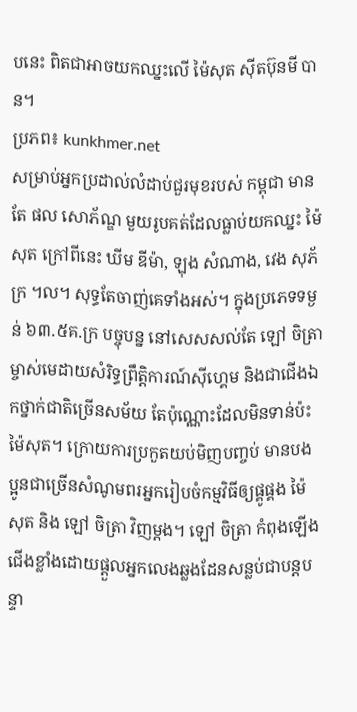បនេះ ពិតជាអាចយកឈ្នះលើ ម៉ៃសុត ស៊ីតប៊ុនមី បាន។
ប្រភព៖ kunkhmer.net
សម្រាប់អ្នកប្រដាល់លំដាប់ជួរមុខរបស់ កម្ពុជា មានតែ ផល សោភ័ណ្ឌ មួយរូបគត់ដែលធ្លាប់យកឈ្នះ ម៉ៃសុត ក្រៅពីនេះ ឃីម ឌីម៉ា, ឡុង សំណាង, វេង សុភ័ក្រ ។ល។ សុទ្ធតែចាញ់គេទាំងអស់។ ក្នុងប្រភេទទម្ងន់ ៦៣.៥គ.ក្រ បច្ចុបន្ន នៅសេសសល់តែ ឡៅ ចិត្រា ម្ចាស់មេដាយសំរិទ្ធព្រឹត្តិការណ៍ស៊ីហ្គេម និងជាជើងឯកថ្នាក់ជាតិច្រើនសម័យ តែប៉ុណ្ណោះដែលមិនទាន់ប៉ះ ម៉ៃសុត។ ក្រោយការប្រកួតយប់មិញបញ្ចប់ មានបងប្អូនជាច្រើនសំណូមពរអ្នករៀបចំកម្មវិធីឲ្យផ្គូផ្គង ម៉ៃសុត និង ឡៅ ចិត្រា វិញម្ដង។ ឡៅ ចិត្រា កំពុងឡើងជើងខ្លាំងដោយផ្ដួលអ្នកលេងឆ្លងដែនសន្លប់ជាបន្តបន្ទា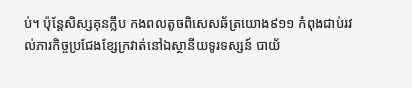ប់។ ប៉ុន្តែសិស្សគុនក្លឹប កងពលតូចពិសេសឆ័ត្រយោង៩១១ កំពុងជាប់រវល់ភារកិច្ចប្រជែងខ្សែក្រវាត់នៅឯស្ថានីយទូរទស្សន៍ បាយ័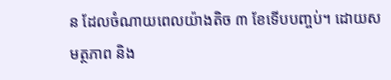ន ដែលចំណាយពេលយ៉ាងតិច ៣ ខែទើបបញ្ចប់។ ដោយសមត្ថភាព និង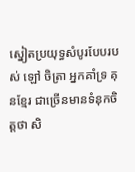ស្នៀតប្រយុទ្ធសំបូរបែបរបស់ ឡៅ ចិត្រា អ្នកគាំទ្រ គុនខ្មែរ ជាច្រើនមានទំនុកចិត្តថា សិ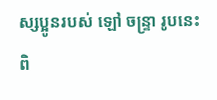ស្សប្អូនរបស់ ឡៅ ចន្ទ្រា រូបនេះ ពិ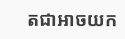តជាអាចយក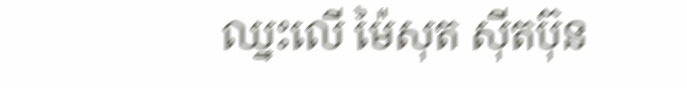ឈ្នះលើ ម៉ៃសុត ស៊ីតប៊ុន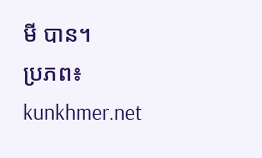មី បាន។
ប្រភព៖ kunkhmer.net